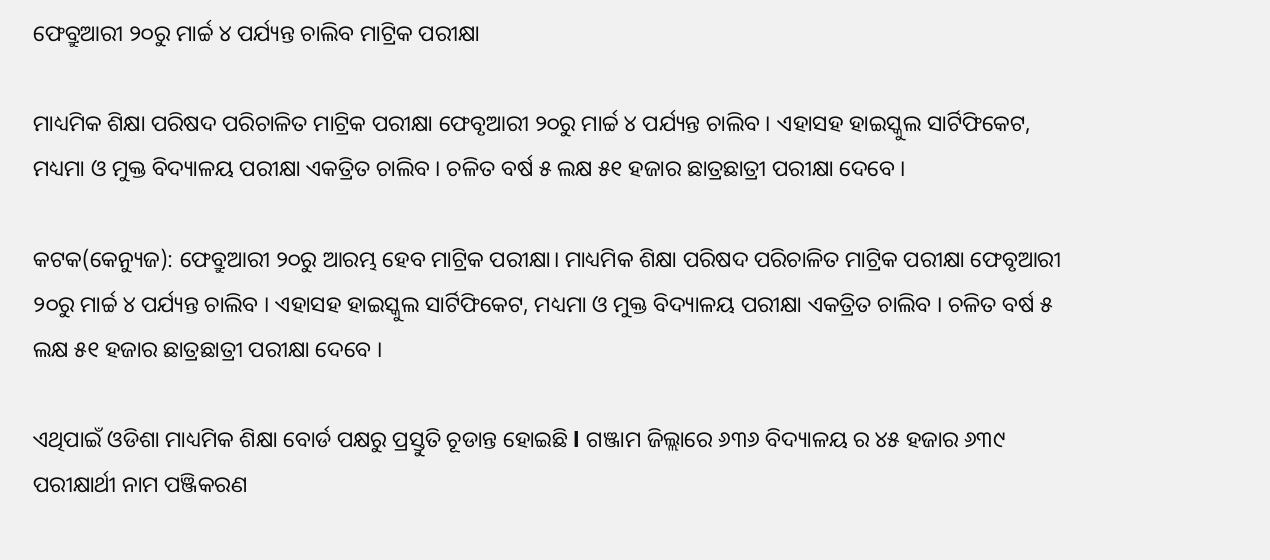ଫେବ୍ରୁଆରୀ ୨୦ରୁ ମାର୍ଚ୍ଚ ୪ ପର୍ଯ୍ୟନ୍ତ ଚାଲିବ ମାଟ୍ରିକ ପରୀକ୍ଷା

ମାଧ୍ୟମିକ ଶିକ୍ଷା ପରିଷଦ ପରିଚାଳିତ ମାଟ୍ରିକ ପରୀକ୍ଷା ଫେବୃଆରୀ ୨୦ରୁ ମାର୍ଚ୍ଚ ୪ ପର୍ଯ୍ୟନ୍ତ ଚାଲିବ । ଏହାସହ ହାଇସ୍କୁଲ ସାର୍ଟିଫିକେଟ, ମଧ୍ୟମା ଓ ମୁକ୍ତ ବିଦ୍ୟାଳୟ ପରୀକ୍ଷା ଏକତ୍ରିତ ଚାଲିବ । ଚଳିତ ବର୍ଷ ୫ ଲକ୍ଷ ୫୧ ହଜାର ଛାତ୍ରଛାତ୍ରୀ ପରୀକ୍ଷା ଦେବେ ।

କଟକ(କେନ୍ୟୁଜ): ଫେବ୍ରୁଆରୀ ୨୦ରୁ ଆରମ୍ଭ ହେବ ମାଟ୍ରିକ ପରୀକ୍ଷା। ମାଧ୍ୟମିକ ଶିକ୍ଷା ପରିଷଦ ପରିଚାଳିତ ମାଟ୍ରିକ ପରୀକ୍ଷା ଫେବୃଆରୀ ୨୦ରୁ ମାର୍ଚ୍ଚ ୪ ପର୍ଯ୍ୟନ୍ତ ଚାଲିବ । ଏହାସହ ହାଇସ୍କୁଲ ସାର୍ଟିଫିକେଟ, ମଧ୍ୟମା ଓ ମୁକ୍ତ ବିଦ୍ୟାଳୟ ପରୀକ୍ଷା ଏକତ୍ରିତ ଚାଲିବ । ଚଳିତ ବର୍ଷ ୫ ଲକ୍ଷ ୫୧ ହଜାର ଛାତ୍ରଛାତ୍ରୀ ପରୀକ୍ଷା ଦେବେ ।

ଏଥିପାଇଁ ଓଡିଶା ମାଧ୍ୟମିକ ଶିକ୍ଷା ବୋର୍ଡ ପକ୍ଷରୁ ପ୍ରସ୍ତୁତି ଚୂଡାନ୍ତ ହୋଇଛି l ଗଞ୍ଜାମ ଜିଲ୍ଲାରେ ୬୩୬ ବିଦ୍ୟାଳୟ ର ୪୫ ହଜାର ୬୩୯ ପରୀକ୍ଷାର୍ଥୀ ନାମ ପଞ୍ଜିକରଣ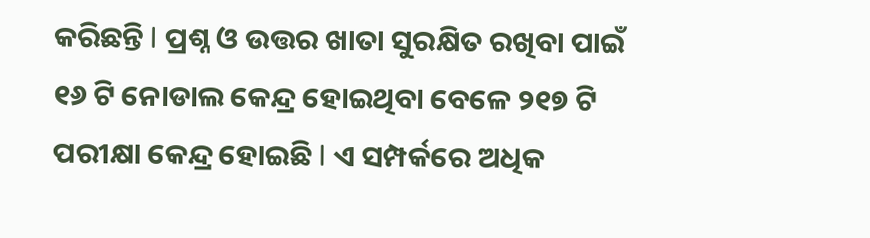କରିଛନ୍ତି l ପ୍ରଶ୍ନ ଓ ଉତ୍ତର ଖାତା ସୁରକ୍ଷିତ ରଖିବା ପାଇଁ ୧୬ ଟି ନୋଡାଲ କେନ୍ଦ୍ର ହୋଇଥିବା ବେଳେ ୨୧୭ ଟି ପରୀକ୍ଷା କେନ୍ଦ୍ର ହୋଇଛି l ଏ ସମ୍ପର୍କରେ ଅଧିକ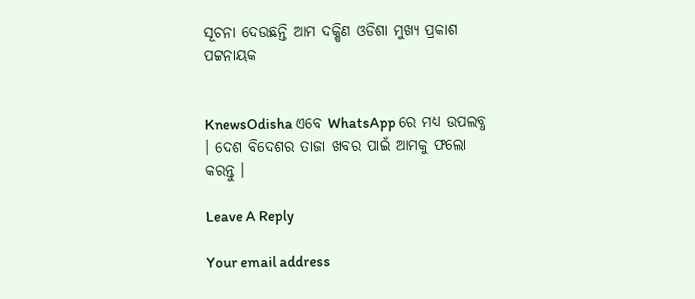ସୂଚନା ଦେଉଛନ୍ତି ଆମ ଦକ୍ଷିଣ ଓଡିଶା ମୁଖ୍ୟ ପ୍ରକାଶ ପଟ୍ଟନାୟକ


KnewsOdisha ଏବେ WhatsApp ରେ ମଧ୍ୟ ଉପଲବ୍ଧ । ଦେଶ ବିଦେଶର ତାଜା ଖବର ପାଇଁ ଆମକୁ ଫଲୋ କରନ୍ତୁ ।

Leave A Reply

Your email address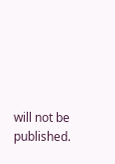will not be published.